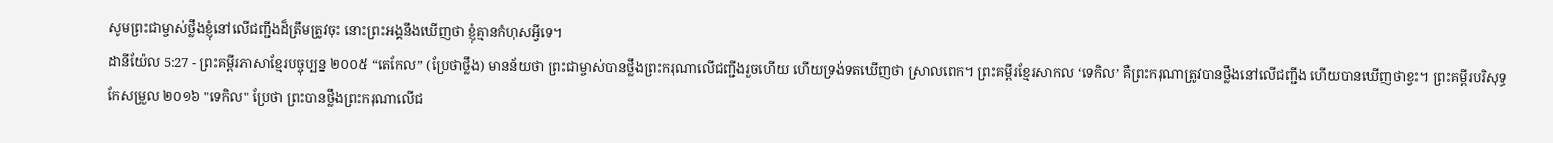សូមព្រះជាម្ចាស់ថ្លឹងខ្ញុំនៅលើជញ្ជីងដ៏ត្រឹមត្រូវចុះ នោះព្រះអង្គនឹងឃើញថា ខ្ញុំគ្មានកំហុសអ្វីទេ។
ដានីយ៉ែល 5:27 - ព្រះគម្ពីរភាសាខ្មែរបច្ចុប្បន្ន ២០០៥ “តេកែល” (ប្រែថាថ្លឹង) មានន័យថា ព្រះជាម្ចាស់បានថ្លឹងព្រះករុណាលើជញ្ជីងរួចហើយ ហើយទ្រង់ទតឃើញថា ស្រាលពេក។ ព្រះគម្ពីរខ្មែរសាកល ‘ទេកិល’ គឺព្រះករុណាត្រូវបានថ្លឹងនៅលើជញ្ជីង ហើយបានឃើញថាខ្វះ។ ព្រះគម្ពីរបរិសុទ្ធកែសម្រួល ២០១៦ "ទេកិល" ប្រែថា ព្រះបានថ្លឹងព្រះករុណាលើជ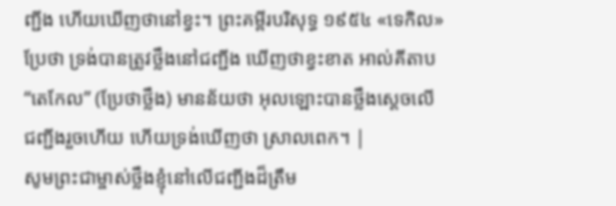ញ្ជីង ហើយឃើញថានៅខ្វះ។ ព្រះគម្ពីរបរិសុទ្ធ ១៩៥៤ «ទេកិល» ប្រែថា ទ្រង់បានត្រូវថ្លឹងនៅជញ្ជីង ឃើញថាខ្វះខាត អាល់គីតាប “តេកែល” (ប្រែថាថ្លឹង) មានន័យថា អុលឡោះបានថ្លឹងស្តេចលើជញ្ជីងរួចហើយ ហើយទ្រង់ឃើញថា ស្រាលពេក។ |
សូមព្រះជាម្ចាស់ថ្លឹងខ្ញុំនៅលើជញ្ជីងដ៏ត្រឹម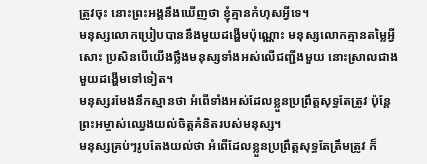ត្រូវចុះ នោះព្រះអង្គនឹងឃើញថា ខ្ញុំគ្មានកំហុសអ្វីទេ។
មនុស្សលោកប្រៀបបាននឹងមួយដង្ហើមប៉ុណ្ណោះ មនុស្សលោកគ្មានតម្លៃអ្វីសោះ ប្រសិនបើយើងថ្លឹងមនុស្សទាំងអស់លើជញ្ជីងមួយ នោះស្រាលជាងមួយដង្ហើមទៅទៀត។
មនុស្សរមែងនឹកស្មានថា អំពើទាំងអស់ដែលខ្លួនប្រព្រឹត្តសុទ្ធតែត្រូវ ប៉ុន្តែ ព្រះអម្ចាស់ឈ្វេងយល់ចិត្តគំនិតរបស់មនុស្ស។
មនុស្សគ្រប់ៗរូបតែងយល់ថា អំពើដែលខ្លួនប្រព្រឹត្តសុទ្ធតែត្រឹមត្រូវ ក៏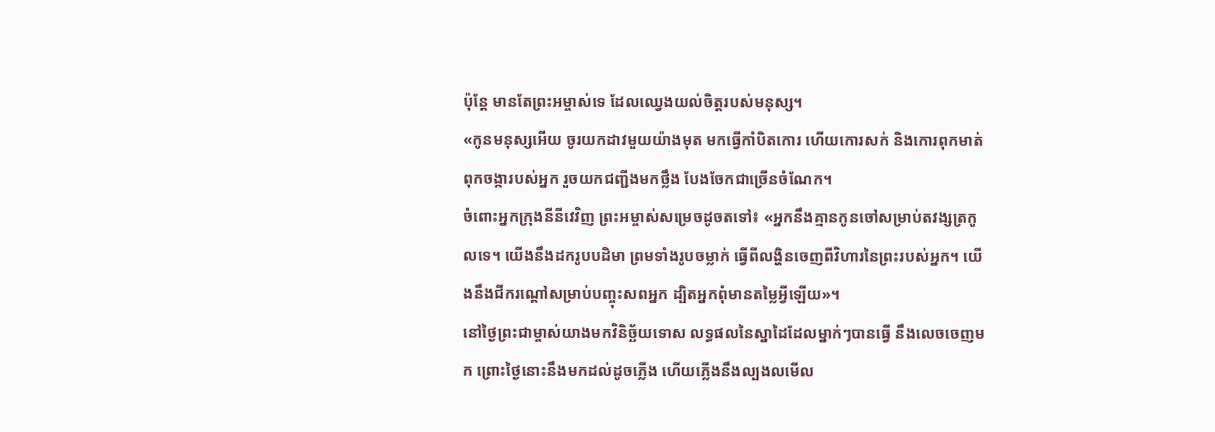ប៉ុន្តែ មានតែព្រះអម្ចាស់ទេ ដែលឈ្វេងយល់ចិត្តរបស់មនុស្ស។
«កូនមនុស្សអើយ ចូរយកដាវមួយយ៉ាងមុត មកធ្វើកាំបិតកោរ ហើយកោរសក់ និងកោរពុកមាត់ ពុកចង្ការបស់អ្នក រួចយកជញ្ជីងមកថ្លឹង បែងចែកជាច្រើនចំណែក។
ចំពោះអ្នកក្រុងនីនីវេវិញ ព្រះអម្ចាស់សម្រេចដូចតទៅ៖ «អ្នកនឹងគ្មានកូនចៅសម្រាប់តវង្សត្រកូលទេ។ យើងនឹងដករូបបដិមា ព្រមទាំងរូបចម្លាក់ ធ្វើពីលង្ហិនចេញពីវិហារនៃព្រះរបស់អ្នក។ យើងនឹងជីករណ្ដៅសម្រាប់បញ្ចុះសពអ្នក ដ្បិតអ្នកពុំមានតម្លៃអ្វីឡើយ»។
នៅថ្ងៃព្រះជាម្ចាស់យាងមកវិនិច្ឆ័យទោស លទ្ធផលនៃស្នាដៃដែលម្នាក់ៗបានធ្វើ នឹងលេចចេញមក ព្រោះថ្ងៃនោះនឹងមកដល់ដូចភ្លើង ហើយភ្លើងនឹងល្បងលមើល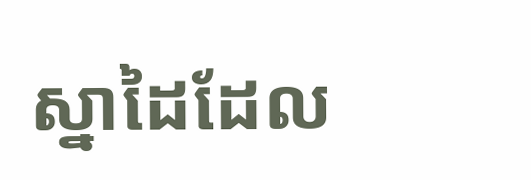ស្នាដៃដែល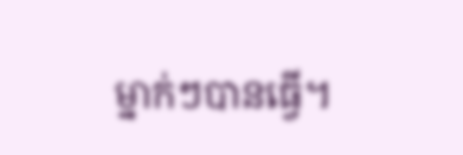ម្នាក់ៗបានធ្វើ។